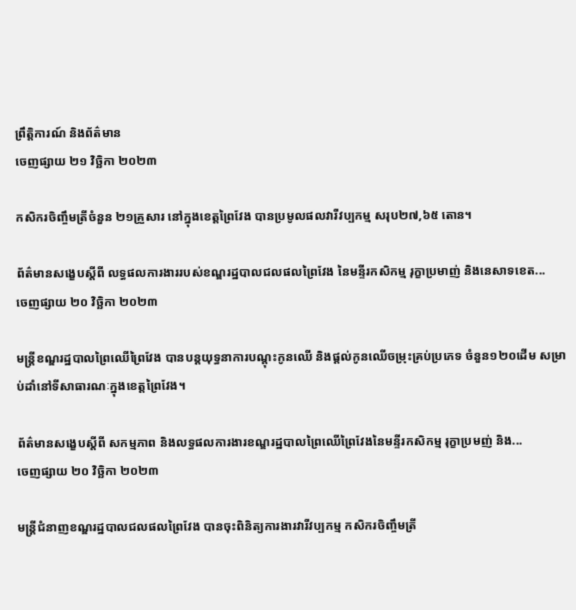ព្រឹត្តិការណ៍ និងព័ត៌មាន
ចេញផ្សាយ ២១ វិច្ឆិកា ២០២៣

កសិករចិញ្ចឹមត្រីចំនួន ២១គ្រួសារ នៅក្នុងខេត្តព្រៃវែង បានប្រមូលផលវារីវប្បកម្ម សរុប២៧,៦៥ តោន។

ព័ត៌មានសង្ខេបស្តីពី លទ្ធផលការងាររបស់ខណ្ឌរដ្ឋបាលជលផលព្រៃវែង នៃមន្ទីរកសិកម្ម រុក្ខាប្រមាញ់ និងនេសាទខេត...
ចេញផ្សាយ ២០ វិច្ឆិកា ២០២៣

មន្ត្រីខណ្ឌរដ្ឋបាលព្រៃឈើព្រៃវែង បានបន្តយុទ្ធនាការបណ្តុះកូនឈើ និងផ្តល់កូនឈើចម្រុះគ្រប់ប្រភេទ ចំនួន១២០ដើម សម្រាប់ដាំនៅទីសាធារណៈក្នុងខេត្តព្រៃវែង។

ព័ត៌មានសង្ខេបស្តីពី សកម្មភាព និងលទ្ធផលការងារខណ្ឌរដ្ឋបាលព្រៃឈើព្រៃវែងនៃមន្ទីរកសិកម្ម រុក្ខាប្រមញ់ និង...
ចេញផ្សាយ ២០ វិច្ឆិកា ២០២៣

មន្តី្រជំនាញខណ្ឌរដ្ឋបាលជលផលព្រៃវែង បានចុះពិនិត្យការងារវារីវប្បកម្ម កសិករចិញ្ចឹមត្រី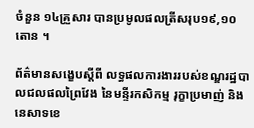ចំនួន ១៤គ្រួសារ បានប្រមូលផលត្រីសរុប១៩,១០ តោន ។

ព័ត៌មានសង្ខេបស្តីពី លទ្ធផលការងាររបស់ខណ្ឌរដ្ឋបាលជលផលព្រៃវែង នៃមន្ទីរកសិកម្ម រុក្ខាប្រមាញ់ និងនេសាទខេ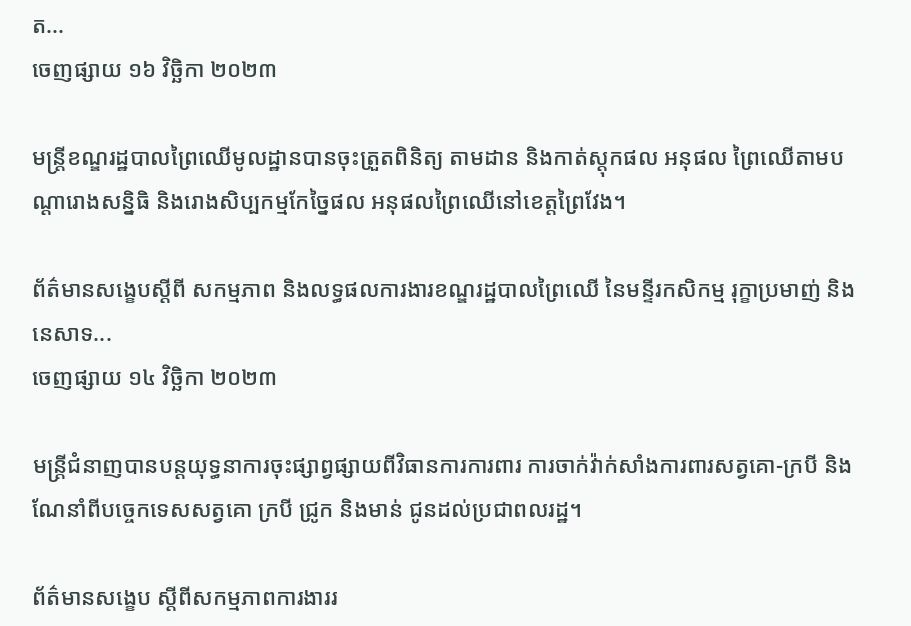ត...
ចេញផ្សាយ ១៦ វិច្ឆិកា ២០២៣

មន្ត្រីខណ្ឌរដ្ឋបាលព្រៃឈើមូលដ្ឋានបានចុះត្រួតពិនិត្យ តាមដាន និងកាត់ស្តុកផល អនុផល ព្រៃឈើតាមបណ្ដារោងសន្និធិ និងរោងសិប្បកម្មកែច្នៃផល អនុផលព្រៃឈើនៅខេត្តព្រៃវែង។

ព័ត៌មានសង្ខេបស្តីពី សកម្មភាព និងលទ្ធផលការងារខណ្ឌរដ្ឋបាលព្រៃឈើ នៃមន្ទីរកសិកម្ម រុក្ខាប្រមាញ់ និងនេសាទ...
ចេញផ្សាយ ១៤ វិច្ឆិកា ២០២៣

មន្ត្រីជំនាញបានបន្តយុទ្ធនាការចុះផ្សាព្វផ្សាយពីវិធានការការពារ ការចាក់វ៉ាក់សាំងការពារសត្វគោ-ក្របី និងណែនាំពីបច្ចេកទេសសត្វគោ ក្របី ជ្រូក និងមាន់ ជូនដល់ប្រជាពលរដ្ឋ។

ព័ត៌មានសង្ខេប ស្តីពីសកម្មភាពការងាររ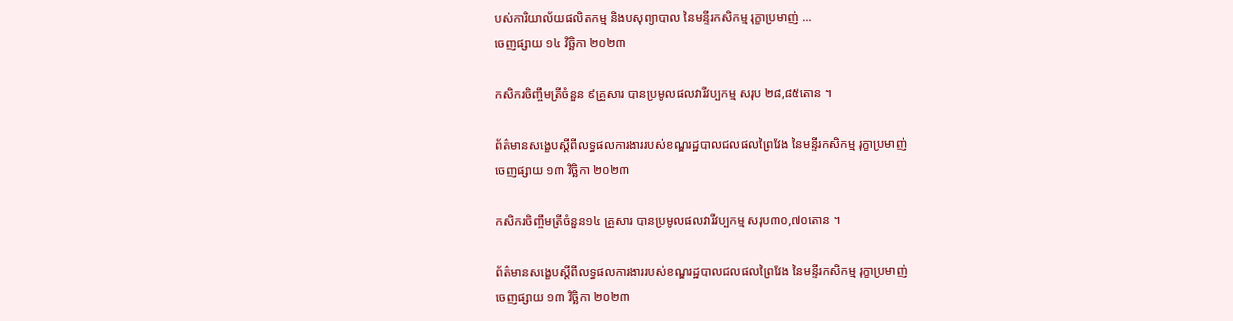បស់ការិយាល័យផលិតកម្ម និងបសុព្យាបាល នៃមន្ទីរកសិកម្ម រុក្ខាប្រមាញ់ ...
ចេញផ្សាយ ១៤ វិច្ឆិកា ២០២៣

កសិករចិញ្ចឹមត្រីចំនួន ៩គ្រួសារ បានប្រមូលផលវារីវប្បកម្ម សរុប ២៨,៨៥តោន ។

ព័ត៌មានសង្ខេបស្តីពីលទ្ធផលការងាររបស់ខណ្ឌរដ្ឋបាលជលផលព្រៃវែង នៃមន្ទីរកសិកម្ម រុក្ខាប្រមាញ់
ចេញផ្សាយ ១៣ វិច្ឆិកា ២០២៣

កសិករចិញ្ចឹមត្រីចំនួន១៤ គ្រួសារ បានប្រមូលផលវារីវប្បកម្ម សរុប៣០,៧០តោន ។

ព័ត៌មានសង្ខេបស្តីពីលទ្ធផលការងាររបស់ខណ្ឌរដ្ឋបាលជលផលព្រៃវែង នៃមន្ទីរកសិកម្ម រុក្ខាប្រមាញ់
ចេញផ្សាយ ១៣ វិច្ឆិកា ២០២៣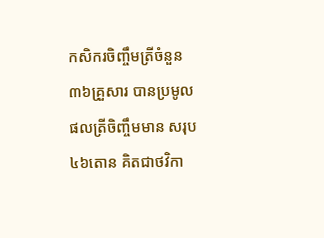កសិករចិញ្ចឹមត្រីចំនួន ៣៦គ្រួសារ បានប្រមូលផលត្រីចិញ្ចឹមមាន សរុប ៤៦តោន គិតជាថវិកា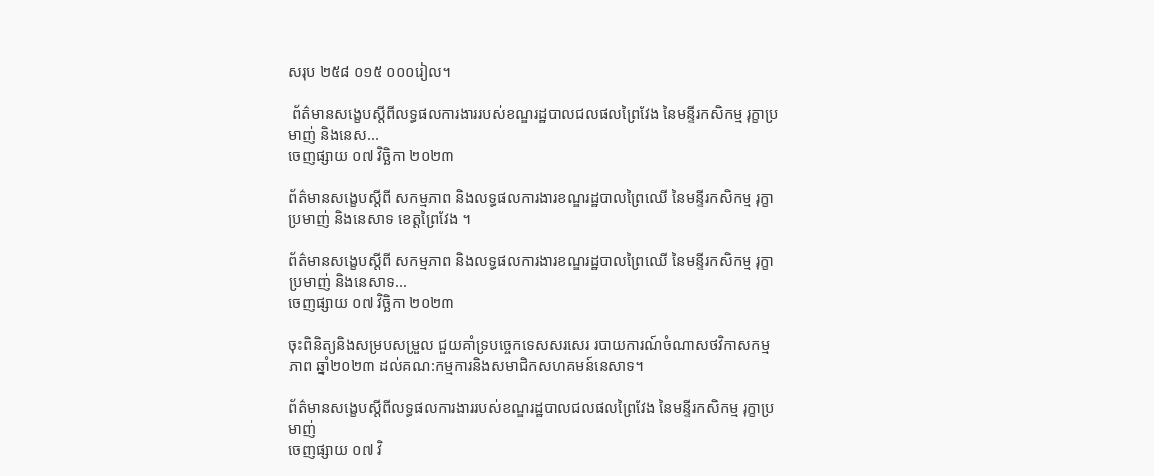សរុប ២៥៨ ០១៥ ០០០រៀល។

 ព័ត៌មានសង្ខេបស្ដីពីលទ្ធផលការងាររបស់ខណ្ឌរដ្ឋបាលជលផលព្រៃវែង នៃមន្ទីរកសិកម្ម រុក្ខាប្រមាញ់ និងនេស...
ចេញផ្សាយ ០៧ វិច្ឆិកា ២០២៣

ព័ត៌មានសង្ខេបស្តីពី សកម្មភាព និងលទ្ធផលការងារខណ្ឌរដ្ឋបាលព្រៃឈើ នៃមន្ទីរកសិកម្ម រុក្ខាប្រមាញ់ និងនេសាទ ខេត្តព្រៃវែង ។

ព័ត៌មានសង្ខេបស្តីពី សកម្មភាព និងលទ្ធផលការងារខណ្ឌរដ្ឋបាលព្រៃឈើ នៃមន្ទីរកសិកម្ម រុក្ខាប្រមាញ់ និងនេសាទ...
ចេញផ្សាយ ០៧ វិច្ឆិកា ២០២៣

ចុះពិនិត្យនិងសម្របសម្រួល ជួយគាំទ្របច្ចេកទេសសរសេរ របាយការណ៍ចំណាសថវិកាសកម្មភាព ឆ្នាំ២០២៣ ដល់គណ:កម្មការនិងសមាជិកសហគមន៍នេសាទ។

ព័ត៌មានសង្ខេបស្ដីពីលទ្ធផលការងាររបស់ខណ្ឌរដ្ឋបាលជលផលព្រៃវែង នៃមន្ទីរកសិកម្ម រុក្ខាប្រមាញ់
ចេញផ្សាយ ០៧ វិ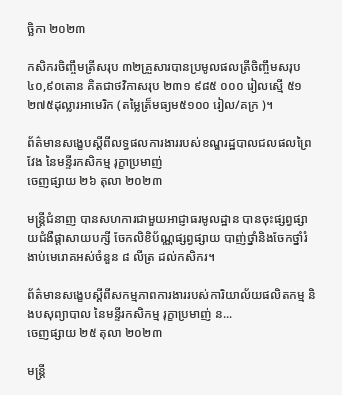ច្ឆិកា ២០២៣

កសិករចិញ្ចឹមត្រីសរុប ៣២គ្រួសារបានប្រមូលផលត្រីចិញ្ចឹមសរុប ៤០,៩០តោន គិតជាថវិកាសរុប ២៣១ ៩៨៥ ០០០ រៀលស្មើ ៥១ ២៧៥ដុល្លារអាមេរិក (តម្លៃត្រ៏មធ្យម៥១០០ រៀល/គក្រ )។

ព័ត៌មានសង្ខេបស្ដីពីលទ្ធផលការងាររបស់ខណ្ឌរដ្ឋបាលជលផលព្រៃវែង នៃមន្ទីរកសិកម្ម រុក្ខាប្រមាញ់
ចេញផ្សាយ ២៦ តុលា ២០២៣

មន្ត្រីជំនាញ បានសហការជាមួយអាជ្ញាធរមូលដ្ឋាន បានចុះផ្សព្វផ្សាយជំងឺផ្តាសាយបក្សី ចែកលិខិប័ណ្ណផ្សព្វផ្សាយ បាញ់ថ្នាំនិងចែកថ្នាំរំងាប់មេរោគអស់ចំនួន ៨ លីត្រ ដល់កសិករ។

ព័ត៌មានសង្ខេបស្តីពីសកម្មភាពការងាររបស់ការិយាល័យផលិតកម្ម និងបសុព្យាបាល នៃមន្ទីរកសិកម្ម រុក្ខាប្រមាញ់ ន...
ចេញផ្សាយ ២៥ តុលា ២០២៣

មន្ត្រី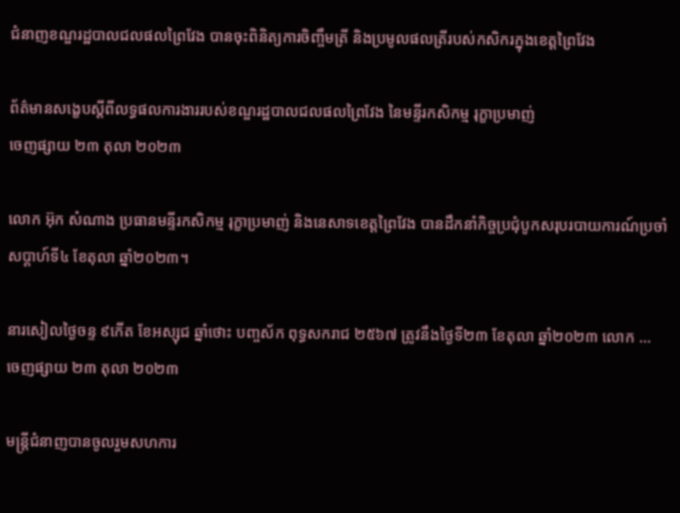ជំនាញខណ្ឌរដ្ឋបាលជលផលព្រៃវែង បានចុះពិនិត្យការចិញ្ចឹមត្រី និងប្រមូលផលត្រីរបស់កសិករក្នុងខេត្តព្រៃវែង

ព័ត៌មានសង្ខេបស្ដីពីលទ្ធផលការងាររបស់ខណ្ឌរដ្ឋបាលជលផលព្រៃវែង នៃមន្ទីរកសិកម្ម រុក្ខាប្រមាញ់
ចេញផ្សាយ ២៣ តុលា ២០២៣

លោក អ៊ុក សំណាង ប្រធានមន្ទីរកសិកម្ម រុក្ខាប្រមាញ់ និងនេសាទខេត្តព្រៃវែង បានដឹកនាំកិច្ចប្រជុំបូកសរុបរបាយការណ៍ប្រចាំសប្តាហ៍ទី៤ ខែតុលា ឆ្នាំ២០២៣។

នារសៀលថ្ងៃចន្ទ ៩កើត ខែអស្សុជ ឆ្នាំថោះ បញ្ចស័ក ពុទ្ធសករាជ ២៥៦៧ ត្រូវនឹងថ្ងៃទី២៣ ខែតុលា ឆ្នាំ២០២៣ លោក ...
ចេញផ្សាយ ២៣ តុលា ២០២៣

មន្រ្តីជំនាញបានចូលរួមសហការ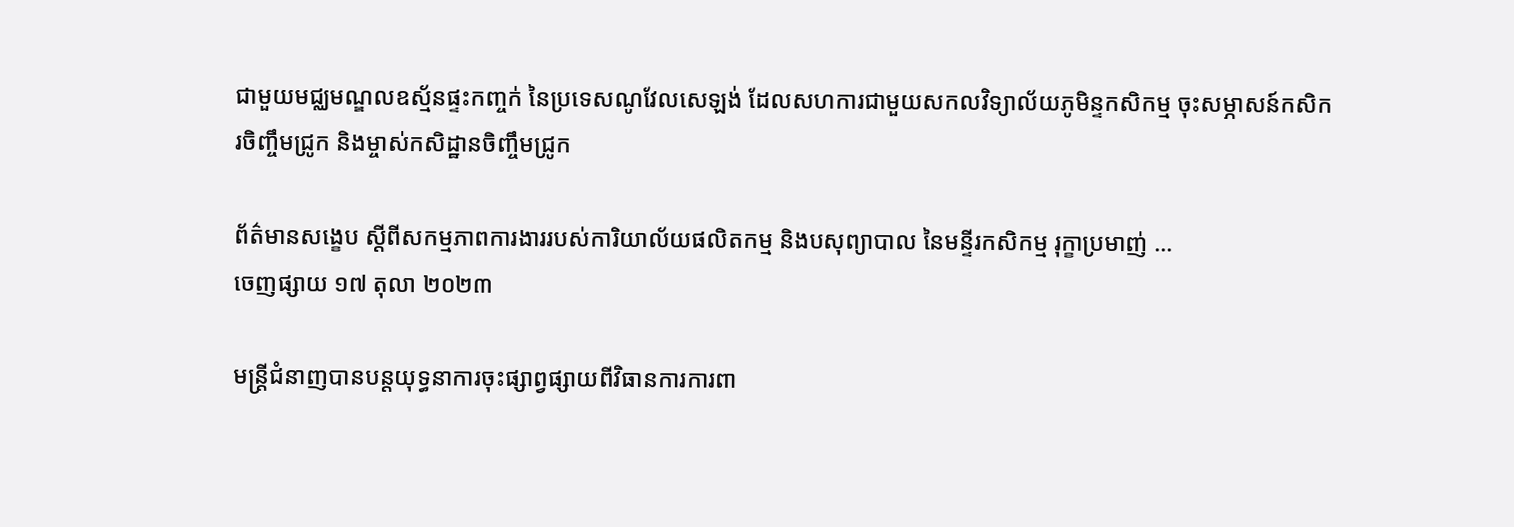ជាមួយមជ្ឈមណ្ឌលឧស្ម័នផ្ទះកញ្ចក់ នៃប្រទេសណូវែលសេឡង់ ដែលសហការជាមួយសកលវិទ្យាល័យភូមិន្ទកសិកម្ម ចុះសម្ភាសន៍កសិករចិញ្ចឹមជ្រូក និងម្ចាស់កសិដ្ឋានចិញ្ចឹមជ្រូក

ព័ត៌មានសង្ខេប ស្តីពីសកម្មភាពការងាររបស់ការិយាល័យផលិតកម្ម និងបសុព្យាបាល នៃមន្ទីរកសិកម្ម រុក្ខាប្រមាញ់ ...
ចេញផ្សាយ ១៧ តុលា ២០២៣

មន្ត្រីជំនាញបានបន្តយុទ្ធនាការចុះផ្សាព្វផ្សាយពីវិធានការការពា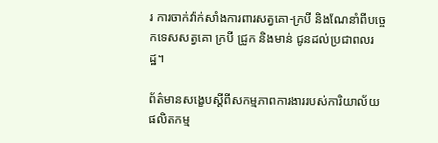រ ការចាក់វ៉ាក់សាំងការពារសត្វគោ-ក្របី និងណែនាំពីបច្ចេកទេសសត្វគោ ក្របី ជ្រូក និងមាន់ ជូនដល់ប្រជាពលរដ្ឋ។

ព័ត៌មានសង្ខេបស្តីពីសកម្មភាពការងាររបស់ការិយាល័យផលិតកម្ម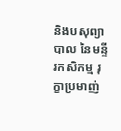និងបសុព្យាបាល នៃមន្ទីរកសិកម្ម រុក្ខាប្រមាញ់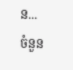ន...
ចំនួន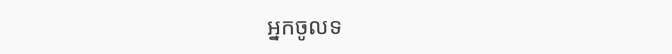អ្នកចូលទ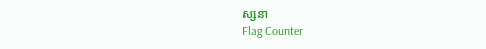ស្សនា
Flag Counter